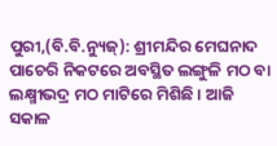ପୁରୀ,(ବି.ବି.ନ୍ୟୁଜ୍): ଶ୍ରୀମନ୍ଦିର ମେଘନାଦ ପାଚେରି ନିକଟରେ ଅବସ୍ଥିତ ଲଙ୍ଗୁଳି ମଠ ବା ଲକ୍ଷ୍ମୀଭଦ୍ର ମଠ ମାଟିରେ ମିଶିଛି । ଆଜି ସକାଳ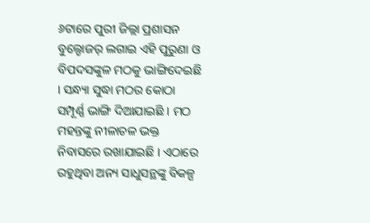୬ଟାରେ ପୁରୀ ଜିଲ୍ଲା ପ୍ରଶାସନ ବୁଲ୍ଡୋଜର୍ ଲଗାଇ ଏହି ପୁରୁଣା ଓ ବିପଦସଙ୍କୁଳ ମଠକୁ ଭାଙ୍ଗିଦେଇଛି । ସନ୍ଧ୍ୟା ସୁଦ୍ଧା ମଠର କୋଠା ସମ୍ପୂର୍ଣ୍ଣ ଭାଙ୍ଗି ଦିଆଯାଇଛି । ମଠ ମହନ୍ତଙ୍କୁ ନୀଳାଚଳ ଭକ୍ତ ନିବାସରେ ରଖାଯାଇଛି । ଏଠାରେ ରହୁଥିବା ଅନ୍ୟ ସାଧୁସନ୍ଥଙ୍କୁ ବିକଳ୍ପ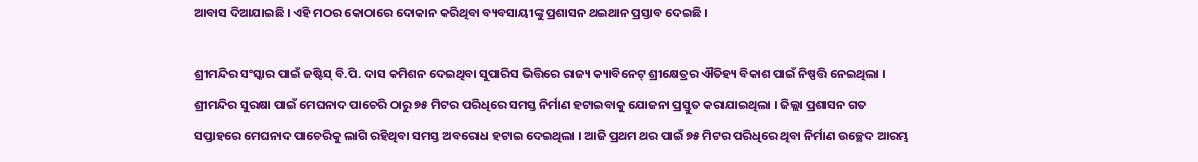ଆବାସ ଦିଆଯାଇଛି । ଏହି ମଠର କୋଠାରେ ଦୋକାନ କରିଥିବା ବ୍ୟବସାୟୀଙ୍କୁ ପ୍ରଶାସନ ଥଇଥାନ ପ୍ରସ୍ତାବ ଦେଇଛି ।

ଶ୍ରୀମନ୍ଦିର ସଂସ୍କାର ପାଇଁ ଜଷ୍ଟିସ୍ ବି.ପି. ଦାସ କମିଶନ ଦେଇଥିବା ସୁପାରିସ ଭିତ୍ତିରେ ରାଜ୍ୟ କ୍ୟାବିନେଟ୍ ଶ୍ରୀକ୍ଷେତ୍ରର ଐତିହ୍ୟ ବିକାଶ ପାଇଁ ନିଷ୍ପତ୍ତି ନେଇଥିଲା । ଶ୍ରୀମନ୍ଦିର ସୁରକ୍ଷା ପାଇଁ ମେଘନାଦ ପାଚେରି ଠାରୁ ୭୫ ମିଟର ପରିଧିରେ ସମସ୍ତ ନିର୍ମାଣ ହଟାଇବାକୁ ଯୋଜନା ପ୍ରସ୍ତୁତ କରାଯାଇଥିଲା । ଜିଲ୍ଲା ପ୍ରଶାସନ ଗତ ସପ୍ତାହରେ ମେଘନାଦ ପାଚେରିକୁ ଲାଗି ରହିଥିବା ସମସ୍ତ ଅବରୋଧ ହଟାଇ ଦେଇଥିଲା । ଆଜି ପ୍ରଥମ ଥର ପାଇଁ ୭୫ ମିଟର ପରିଧିରେ ଥିବା ନିର୍ମାଣ ଉଚ୍ଛେଦ ଆରମ୍ଭ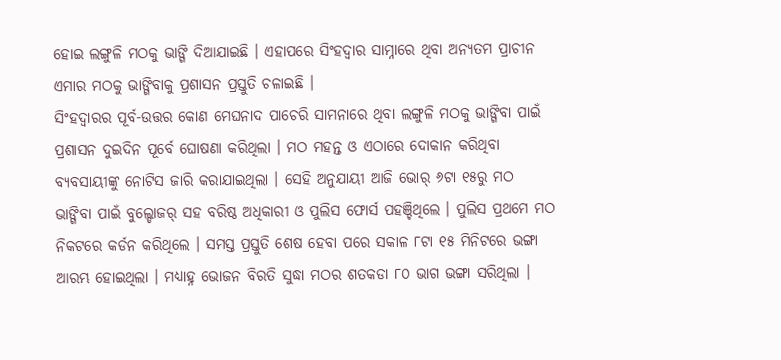ହୋଇ ଲଙ୍ଗୁଳି ମଠକୁ ଭାଙ୍ଗି ଦିଆଯାଇଛି । ଏହାପରେ ସିଂହଦ୍ୱାର ସାମ୍ନାରେ ଥିବା ଅନ୍ୟତମ ପ୍ରାଚୀନ ଏମାର ମଠକୁ ଭାଙ୍ଗିବାକୁ ପ୍ରଶାସନ ପ୍ରସ୍ତୁତି ଚଳାଇଛି ।
ସିଂହଦ୍ୱାରର ପୂର୍ବ-ଉତ୍ତର କୋଣ ମେଘନାଦ ପାଚେରି ସାମନାରେ ଥିବା ଲଙ୍ଗୁଳି ମଠକୁ ଭାଙ୍ଗିବା ପାଇଁ ପ୍ରଶାସନ ଦୁଇଦିନ ପୂର୍ବେ ଘୋଷଣା କରିଥିଲା । ମଠ ମହନ୍ତ ଓ ଏଠାରେ ଦୋକାନ କରିଥିବା ବ୍ୟବସାୟୀଙ୍କୁ ନୋଟିସ ଜାରି କରାଯାଇଥିଲା । ସେହି ଅନୁଯାୟୀ ଆଜି ଭୋର୍ ୬ଟା ୧୫ରୁ ମଠ ଭାଙ୍ଗିବା ପାଇଁ ବୁଲ୍ଡୋଜର୍ ସହ ବରିଷ୍ଠ ଅଧିକାରୀ ଓ ପୁଲିସ ଫୋର୍ସ ପହଞ୍ଚିଥିଲେ । ପୁଲିସ ପ୍ରଥମେ ମଠ ନିକଟରେ କର୍ଡନ କରିଥିଲେ । ସମସ୍ତ ପ୍ରସ୍ତୁତି ଶେଷ ହେବା ପରେ ସକାଳ ୮ଟା ୧୫ ମିନିଟରେ ଭଙ୍ଗା ଆରମ୍ଭ ହୋଇଥିଲା । ମଧ୍ୟାହ୍ନ ଭୋଜନ ବିରତି ସୁଦ୍ଧା ମଠର ଶତକଡା ୮୦ ଭାଗ ଭଙ୍ଗା ସରିଥିଲା ।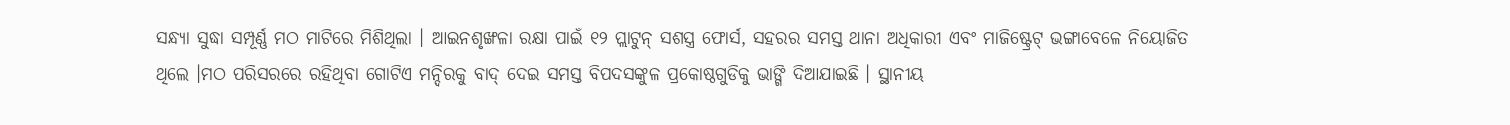ସନ୍ଧ୍ୟା ସୁଦ୍ଧା ସମ୍ପୂର୍ଣ୍ଣ ମଠ ମାଟିରେ ମିଶିଥିଲା । ଆଇନଶୃଙ୍ଖଳା ରକ୍ଷା ପାଇଁ ୧୨ ପ୍ଲାଟୁନ୍ ସଶସ୍ତ୍ର ଫୋର୍ସ, ସହରର ସମସ୍ତ ଥାନା ଅଧିକାରୀ ଏବଂ ମାଜିଷ୍ଟ୍ରେଟ୍ ଭଙ୍ଗାବେଳେ ନିୟୋଜିତ ଥିଲେ ।ମଠ ପରିସରରେ ରହିଥିବା ଗୋଟିଏ ମନ୍ଦିରକୁ ବାଦ୍ ଦେଇ ସମସ୍ତ ବିପଦସଙ୍କୁଳ ପ୍ରକୋଷ୍ଠଗୁଡିକୁ ଭାଙ୍ଗି ଦିଆଯାଇଛି । ସ୍ଥାନୀୟ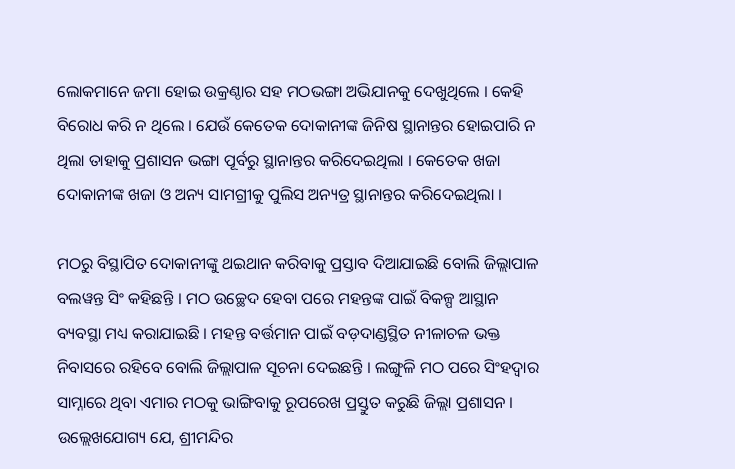ଲୋକମାନେ ଜମା ହୋଇ ଉକ୍ରଣ୍ଠାର ସହ ମଠଭଙ୍ଗା ଅଭିଯାନକୁ ଦେଖୁଥିଲେ । କେହି ବିରୋଧ କରି ନ ଥିଲେ । ଯେଉଁ କେତେକ ଦୋକାନୀଙ୍କ ଜିନିଷ ସ୍ଥାନାନ୍ତର ହୋଇପାରି ନ ଥିଲା ତାହାକୁ ପ୍ରଶାସନ ଭଙ୍ଗା ପୂର୍ବରୁ ସ୍ଥାନାନ୍ତର କରିଦେଇଥିଲା । କେତେକ ଖଜା ଦୋକାନୀଙ୍କ ଖଜା ଓ ଅନ୍ୟ ସାମଗ୍ରୀକୁ ପୁଲିସ ଅନ୍ୟତ୍ର ସ୍ଥାନାନ୍ତର କରିଦେଇଥିଲା ।

ମଠରୁ ବିସ୍ଥାପିତ ଦୋକାନୀଙ୍କୁ ଥଇଥାନ କରିବାକୁ ପ୍ରସ୍ତାବ ଦିଆଯାଇଛି ବୋଲି ଜିଲ୍ଲାପାଳ ବଲୱନ୍ତ ସିଂ କହିଛନ୍ତି । ମଠ ଉଚ୍ଛେଦ ହେବା ପରେ ମହନ୍ତଙ୍କ ପାଇଁ ବିକଳ୍ପ ଆସ୍ଥାନ ବ୍ୟବସ୍ଥା ମଧ୍ୟ କରାଯାଇଛି । ମହନ୍ତ ବର୍ତ୍ତମାନ ପାଇଁ ବଡ଼ଦାଣ୍ଡସ୍ଥିତ ନୀଳାଚଳ ଭକ୍ତ ନିବାସରେ ରହିବେ ବୋଲି ଜିଲ୍ଲାପାଳ ସୂଚନା ଦେଇଛନ୍ତି । ଲଙ୍ଗୁଳି ମଠ ପରେ ସିଂହଦ୍ୱାର ସାମ୍ନାରେ ଥିବା ଏମାର ମଠକୁ ଭାଙ୍ଗିବାକୁ ରୂପରେଖ ପ୍ରସ୍ତୁତ କରୁଛି ଜିଲ୍ଲା ପ୍ରଶାସନ ।
ଉଲ୍ଲେଖଯୋଗ୍ୟ ଯେ, ଶ୍ରୀମନ୍ଦିର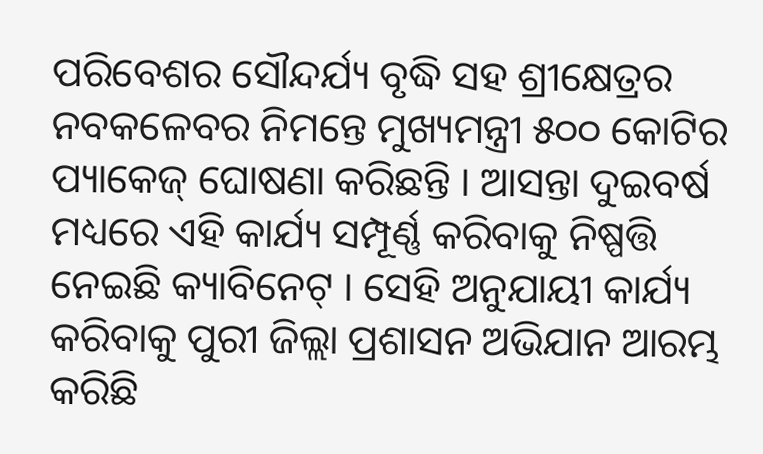ପରିବେଶର ସୌନ୍ଦର୍ଯ୍ୟ ବୃଦ୍ଧି ସହ ଶ୍ରୀକ୍ଷେତ୍ରର ନବକଳେବର ନିମନ୍ତେ ମୁଖ୍ୟମନ୍ତ୍ରୀ ୫୦୦ କୋଟିର ପ୍ୟାକେଜ୍ ଘୋଷଣା କରିଛନ୍ତି । ଆସନ୍ତା ଦୁଇବର୍ଷ ମଧ୍ୟରେ ଏହି କାର୍ଯ୍ୟ ସମ୍ପୂର୍ଣ୍ଣ କରିବାକୁ ନିଷ୍ପତ୍ତି ନେଇଛି କ୍ୟାବିନେଟ୍ । ସେହି ଅନୁଯାୟୀ କାର୍ଯ୍ୟ କରିବାକୁ ପୁରୀ ଜିଲ୍ଲା ପ୍ରଶାସନ ଅଭିଯାନ ଆରମ୍ଭ କରିଛି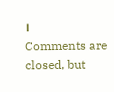।
Comments are closed, but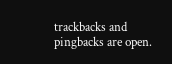trackbacks and pingbacks are open.